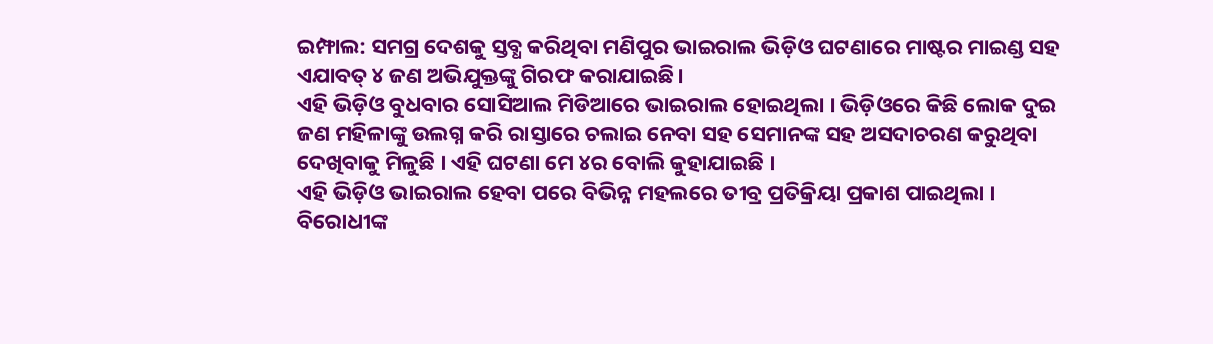ଇମ୍ଫାଲ: ସମଗ୍ର ଦେଶକୁ ସ୍ତବ୍ଧ କରିଥିବା ମଣିପୁର ଭାଇରାଲ ଭିଡ଼ିଓ ଘଟଣାରେ ମାଷ୍ଟର ମାଇଣ୍ଡ ସହ ଏଯାବତ୍ ୪ ଜଣ ଅଭିଯୁକ୍ତଙ୍କୁ ଗିରଫ କରାଯାଇଛି।
ଏହି ଭିଡ଼ିଓ ବୁଧବାର ସୋସିଆଲ ମିଡିଆରେ ଭାଇରାଲ ହୋଇଥିଲା । ଭିଡ଼ିଓରେ କିଛି ଲୋକ ଦୁଇ ଜଣ ମହିଳାଙ୍କୁ ଉଲଗ୍ନ କରି ରାସ୍ତାରେ ଚଲାଇ ନେବା ସହ ସେମାନଙ୍କ ସହ ଅସଦାଚରଣ କରୁଥିବା ଦେଖିବାକୁ ମିଳୁଛି । ଏହି ଘଟଣା ମେ ୪ର ବୋଲି କୁହାଯାଇଛି ।
ଏହି ଭିଡ଼ିଓ ଭାଇରାଲ ହେବା ପରେ ବିଭିନ୍ନ ମହଲରେ ତୀବ୍ର ପ୍ରତିକ୍ରିୟା ପ୍ରକାଶ ପାଇଥିଲା । ବିରୋଧୀଙ୍କ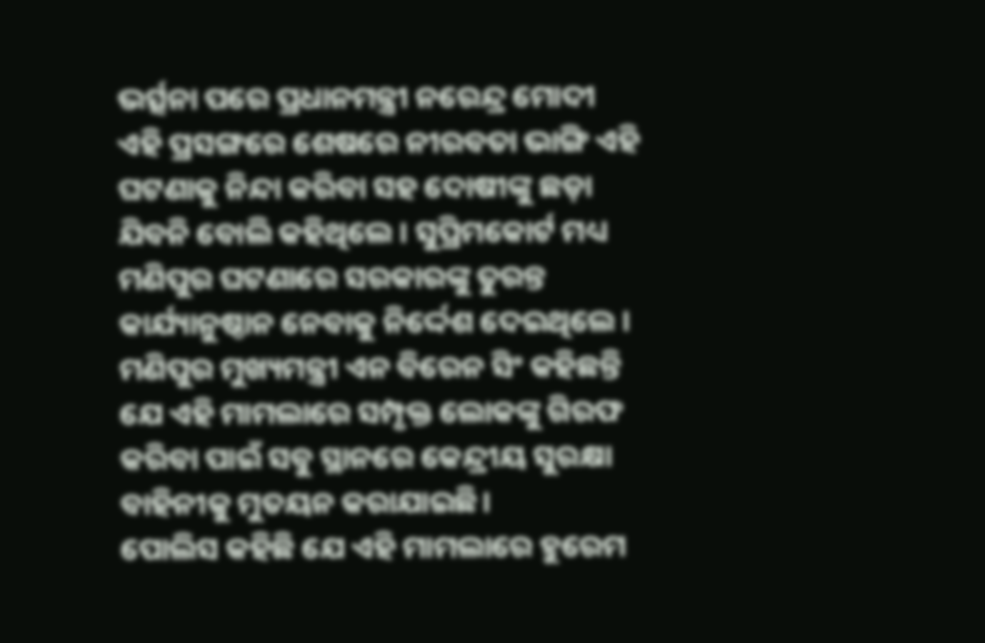ଭର୍ତ୍ସନା ପରେ ପ୍ରଧାନମନ୍ତ୍ରୀ ନରେନ୍ଦ୍ର ମୋଦୀ ଏହି ପ୍ରସଙ୍ଗରେ ଶେଷରେ ନୀରବତା ଭାଙ୍ଗି ଏହି ଘଟଣାକୁ ନିନ୍ଦା କରିବା ସହ ଦୋଷୀଙ୍କୁ ଛଡ଼ା ଯିବନି ବୋଲି କହିଥିଲେ । ସୁପ୍ରିମକୋର୍ଟ ମଧ୍ୟ ମଣିପୁର ଘଟଣାରେ ସରକାରଙ୍କୁ ତୁରନ୍ତ କାର୍ଯ୍ୟାନୁଷ୍ଠାନ ନେବାକୁ ନିର୍ଦ୍ଦେଶ ଦେଇଥିଲେ ।
ମଣିପୁର ମୁଖ୍ୟମନ୍ତ୍ରୀ ଏନ ବିରେନ ସିଂ କହିଛନ୍ତି ଯେ ଏହି ମାମଲାରେ ସମ୍ପୃକ୍ତ ଲୋକଙ୍କୁ ଗିରଫ କରିବା ପାଇଁ ସବୁ ସ୍ଥାନରେ କେନ୍ଦ୍ରୀୟ ସୁରକ୍ଷା ବାହିନୀକୁ ମୁତୟନ କରାଯାଇଛି।
ପୋଲିସ କହିଛି ଯେ ଏହି ମାମଲାରେ ହୁରେମ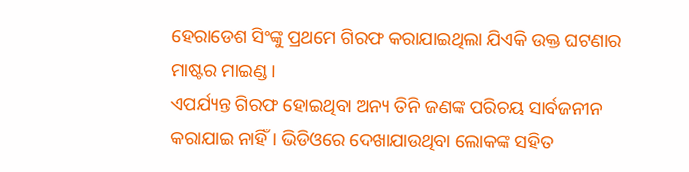ହେରାଡେଶ ସିଂଙ୍କୁ ପ୍ରଥମେ ଗିରଫ କରାଯାଇଥିଲା ଯିଏକି ଉକ୍ତ ଘଟଣାର ମାଷ୍ଟର ମାଇଣ୍ଡ ।
ଏପର୍ଯ୍ୟନ୍ତ ଗିରଫ ହୋଇଥିବା ଅନ୍ୟ ତିନି ଜଣଙ୍କ ପରିଚୟ ସାର୍ବଜନୀନ କରାଯାଇ ନାହିଁ। ଭିଡିଓରେ ଦେଖାଯାଉଥିବା ଲୋକଙ୍କ ସହିତ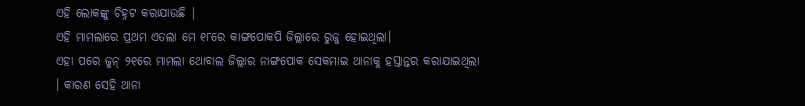ଏହି ଲୋକଙ୍କୁ ଚିହ୍ନଟ କରାଯାଉଛି |
ଏହି ମାମଲାରେ ପ୍ରଥମ ଏତଲା ମେ ୧୮ରେ କାଙ୍ଗପୋକପି ଜିଲ୍ଲାରେ ରୁଜୁ ହୋଇଥିଲା।
ଏହା ପରେ ଜୁନ୍ ୨୧ରେ ମାମଲା ଥୋବାଲ ଜିଲ୍ଲାର ନାଙ୍ଗପୋକ ସେକମାଇ ଥାନାକୁ ହସ୍ତାନ୍ତର କରାଯାଇଥିଲା । କାରଣ ସେହି ଥାନା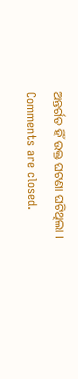ଅନ୍ତର୍ଗତ ହିଁ ଉକ୍ତ ଘଟଣା ଘଟିଥିଲା ।
Comments are closed.